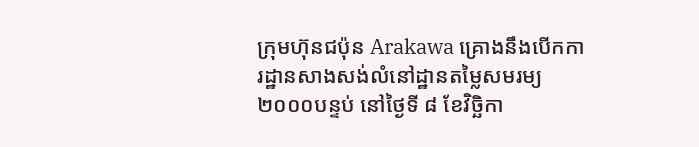ក្រុមហ៊ុនជប៉ុន Arakawa គ្រោងនឹងបើកការដ្ឋានសាងសង់លំនៅដ្ឋានតម្លៃសមរម្យ ២០០០បន្ទប់ នៅថ្ងៃទី ៨ ខែវិច្ឆិកា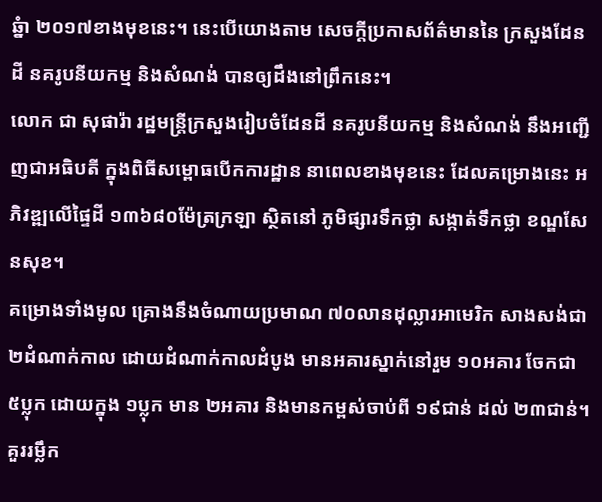ឆ្នំា ២០១៧ខាងមុខនេះ។ នេះបើយោងតាម សេចក្តីប្រកាសព័ត៌មាននៃ ក្រសួងដែនដី នគរូបនីយកម្ម និងសំណង់ បានឲ្យដឹងនៅព្រឹកនេះ។
លោក ជា សុផារ៉ា រដ្ឋមន្រ្តីក្រសួងរៀបចំដែនដី នគរូបនីយកម្ម និងសំណង់ នឹងអញ្ជើញជាអធិបតី ក្នុងពិធីសម្ពោធបើកការដ្ឋាន នាពេលខាងមុខនេះ ដែលគម្រោងនេះ អភិវឌ្ឍលើផ្ទៃដី ១៣៦៨០ម៉ែត្រក្រឡា ស្ថិតនៅ ភូមិផ្សារទឹកថ្លា សង្កាត់ទឹកថ្លា ខណ្ឌសែនសុខ។
គម្រោងទាំងមូល គ្រោងនឹងចំណាយប្រមាណ ៧០លានដុល្លារអាមេរិក សាងសង់ជា ២ដំណាក់កាល ដោយដំណាក់កាលដំបូង មានអគារស្នាក់នៅរួម ១០អគារ ចែកជា ៥ប្លុក ដោយក្នុង ១ប្លុក មាន ២អគារ និងមានកម្ពស់ចាប់ពី ១៩ជាន់ ដល់ ២៣ជាន់។
គួររម្លឹក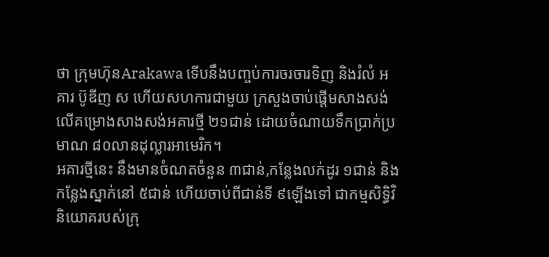ថា ក្រុមហ៊ុនArakawa ទើបនឹងបញ្ចប់ការចរចារទិញ និងរំលំ អគារ ប៊ូឌីញ ស ហើយសហការជាមួយ ក្រសួងចាប់ផ្តើមសាងសង់លើគម្រោងសាងសង់អគារថ្មី ២១ជាន់ ដោយចំណាយទឹកប្រាក់ប្រមាណ ៨០លានដុល្លារអាមេរិក។
អគារថ្មីនេះ នឹងមានចំណតចំនួន ៣ជាន់,កន្លែងលក់ដូរ ១ជាន់ និងកន្លែងស្នាក់នៅ ៥ជាន់ ហើយចាប់ពីជាន់ទី ៩ឡើងទៅ ជាកម្មសិទ្ធិវិនិយោគរបស់ក្រុ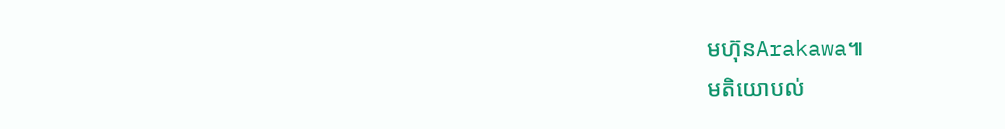មហ៊ុនArakawa៕
មតិយោបល់